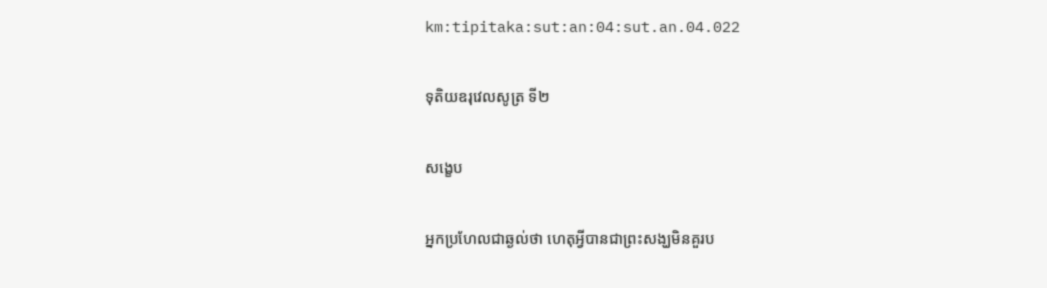km:tipitaka:sut:an:04:sut.an.04.022

ទុតិយឧរុវេលសូត្រ ទី២

សង្ខេប

អ្នកប្រហែលជាឆ្ងល់ថា ហេតុអ្វីបានជាព្រះសង្ឃមិនគួរប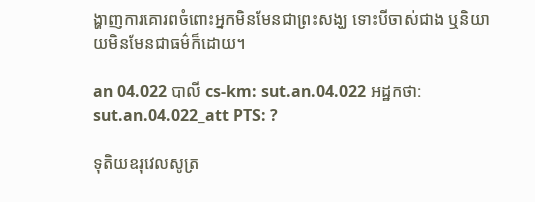ង្ហាញការគោរពចំពោះអ្នកមិនមែនជាព្រះសង្ឃ ទោះបីចាស់ជាង ឬនិយាយមិនមែនជាធម៌ក៏ដោយ។

an 04.022 បាលី cs-km: sut.an.04.022 អដ្ឋកថា: sut.an.04.022_att PTS: ?

ទុតិយឧរុវេលសូត្រ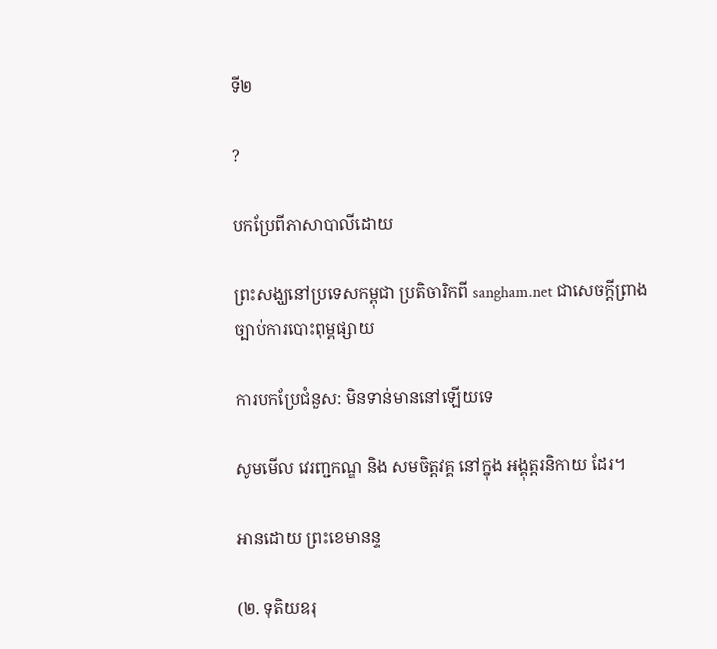ទី២

?

បកប្រែពីភាសាបាលីដោយ

ព្រះសង្ឃនៅប្រទេសកម្ពុជា ប្រតិចារិកពី sangham.net ជាសេចក្តីព្រាងច្បាប់ការបោះពុម្ពផ្សាយ

ការបកប្រែជំនួស: មិនទាន់មាននៅឡើយទេ

សូមមើល វេរញ្ជកណ្ឌ និង សមចិត្តវគ្គ នៅក្នុង អង្គុត្តរនិកាយ ដែរ។

អានដោយ ព្រះខេមានន្ទ

(២. ទុតិយឧរុ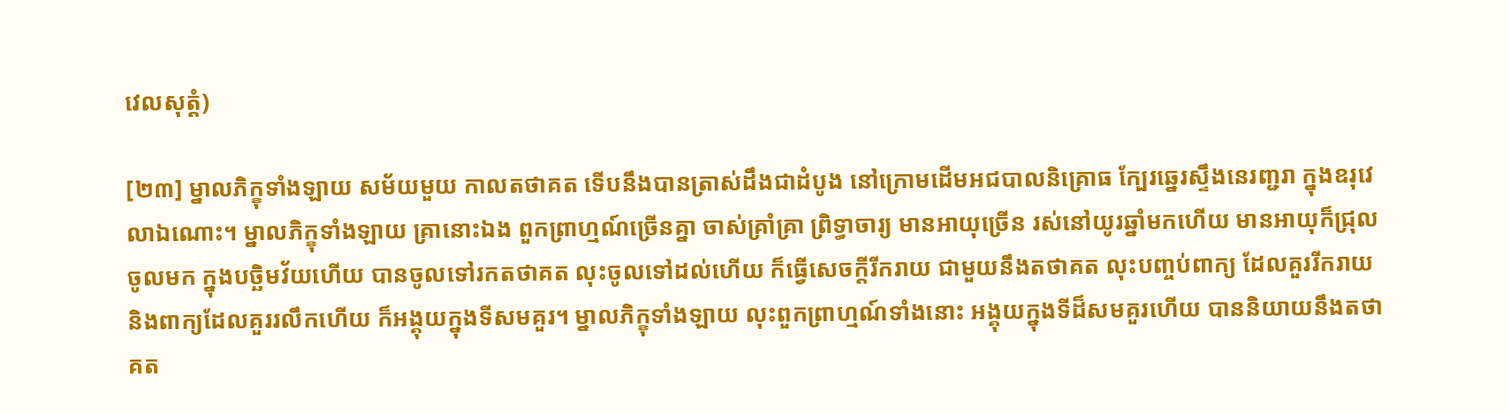វេលសុត្តំ)

[២៣] ម្នាលភិក្ខុទាំងឡាយ សម័យមួយ កាលតថាគត ទើបនឹងបានត្រាស់ដឹងជាដំបូង នៅក្រោមដើមអជបាលនិគ្រោធ ក្បែរឆ្នេរស្ទឹងនេរញ្ជរា ក្នុងឧរុវេលាឯណោះ។ ម្នាលភិក្ខុទាំងឡាយ គ្រានោះឯង ពួកព្រាហ្មណ៍ច្រើនគ្នា ចាស់គ្រាំគ្រា ព្រិទ្ធាចារ្យ មានអាយុច្រើន រស់នៅយូរឆ្នាំមកហើយ មានអាយុក៏ជ្រុលចូលមក ក្នុងបច្ឆិមវ័យហើយ បានចូលទៅរកតថាគត លុះចូលទៅដល់ហើយ ក៏ធ្វើសេចក្តីរីករាយ ជាមួយនឹងតថាគត លុះបញ្ចប់ពាក្យ ដែលគួររីករាយ និងពាក្យដែលគួររលឹកហើយ ក៏អង្គុយក្នុងទីសមគួរ។ ម្នាលភិក្ខុទាំងឡាយ លុះពួកព្រាហ្មណ៍ទាំងនោះ អង្គុយក្នុងទីដ៏សមគួរហើយ បាននិយាយនឹងតថាគត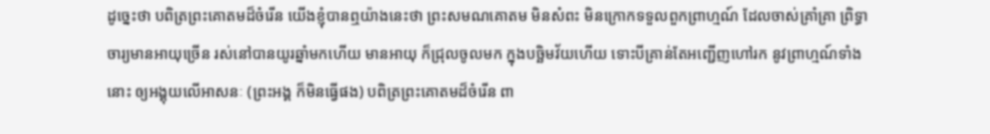ដូច្នេះថា បពិត្រព្រះគោតមដ៏ចំរើន យើងខ្ញុំបានឮយ៉ាងនេះថា ព្រះសមណគោតម មិនសំពះ មិនក្រោកទទួលពួកព្រាហ្មណ៍ ដែលចាស់គ្រាំគ្រា ព្រិទ្ធាចារ្យមានអាយុច្រើន រស់នៅបានយូរឆ្នាំមកហើយ មានអាយុ ក៏ជ្រុលចូលមក ក្នុងបច្ឆិមវ័យហើយ ទោះបីគ្រាន់តែអញ្ជើញហៅរក នូវព្រាហ្មណ៍ទាំងនោះ ឲ្យអង្គុយលើអាសនៈ (ព្រះអង្គ ក៏មិនធ្វើផង) បពិត្រព្រះគោតមដ៏ចំរើន ពា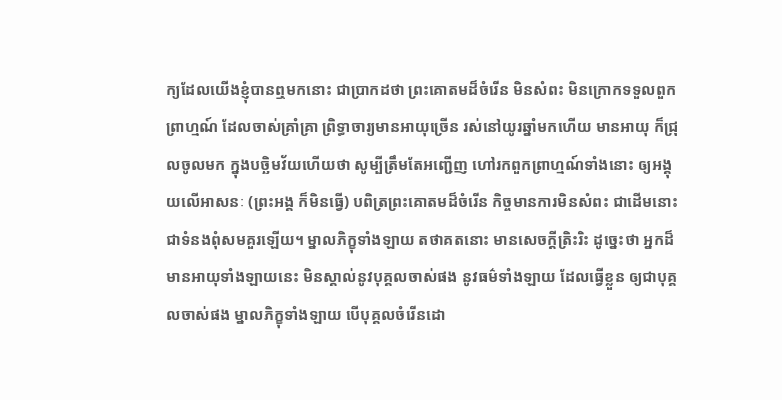ក្យដែលយើងខ្ញុំបានឮមកនោះ ជាប្រាកដថា ព្រះគោតមដ៏ចំរើន មិនសំពះ មិនក្រោកទទួលពួកព្រាហ្មណ៍ ដែលចាស់គ្រាំគ្រា ព្រិទ្ធាចារ្យមានអាយុច្រើន រស់នៅយូរឆ្នាំមកហើយ មានអាយុ ក៏ជ្រុលចូលមក ក្នុងបច្ឆិមវ័យហើយថា សូម្បីត្រឹមតែអញ្ជើញ ហៅរកពួកព្រាហ្មណ៍ទាំងនោះ ឲ្យអង្គុយលើអាសនៈ (ព្រះអង្គ ក៏មិនធ្វើ) បពិត្រព្រះគោតមដ៏ចំរើន កិច្ចមានការមិនសំពះ ជាដើមនោះ ជាទំនងពុំសមគួរឡើយ។ ម្នាលភិក្ខុទាំងឡាយ តថាគតនោះ មានសេចក្តីត្រិះរិះ ដូច្នេះថា អ្នកដ៏មានអាយុទាំងឡាយនេះ មិនស្គាល់នូវបុគ្គលចាស់ផង នូវធម៌ទាំងឡាយ ដែលធ្វើខ្លួន ឲ្យជាបុគ្គលចាស់ផង ម្នាលភិក្ខុទាំងឡាយ បើបុគ្គលចំរើនដោ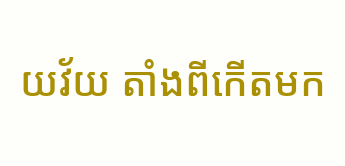យវ័យ តាំងពីកើតមក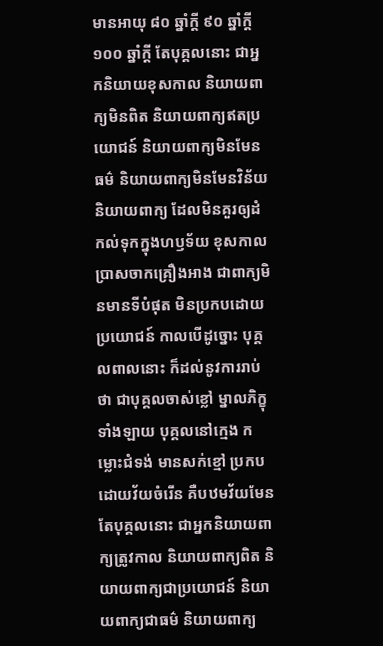មានអាយុ ៨០ ឆ្នាំក្តី ៩០ ឆ្នាំក្តី ១០០ ឆ្នាំក្តី តែបុគ្គលនោះ ជាអ្នកនិយាយខុសកាល និយាយពាក្យមិនពិត និយាយពាក្យឥតប្រយោជន៍ និយាយពាក្យមិនមែនធម៌ និយាយពាក្យមិនមែនវិន័យ និយាយពាក្យ ដែលមិនគួរឲ្យដំកល់ទុកក្នុងហឫទ័យ ខុសកាល ប្រាសចាកគ្រឿងអាង ជាពាក្យមិនមានទីបំផុត មិនប្រកបដោយប្រយោជន៍ កាលបើដូច្នោះ បុគ្គលពាលនោះ ក៏ដល់នូវការរាប់ថា ជាបុគ្គលចាស់ខ្លៅ ម្នាលភិក្ខុទាំងឡាយ បុគ្គលនៅក្មេង កម្លោះជំទង់ មានសក់ខ្មៅ ប្រកបដោយវ័យចំរើន គឺបឋមវ័យមែន តែបុគ្គលនោះ ជាអ្នកនិយាយពាក្យត្រូវកាល និយាយពាក្យពិត និយាយពាក្យជាប្រយោជន៍ និយាយពាក្យជាធម៌ និយាយពាក្យ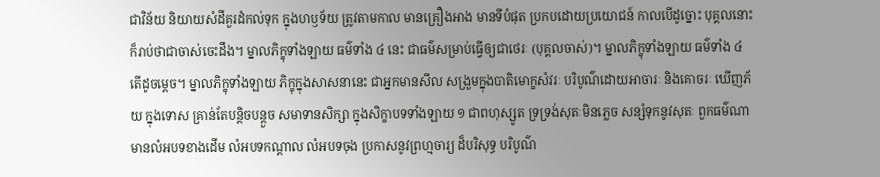ជាវិន័យ និយាយសំដីគួរដំកល់ទុក ក្នុងហឫទ័យ ត្រូវតាមកាល មានគ្រឿងអាង មានទីបំផុត ប្រកបដោយប្រយោជន៍ កាលបើដូច្នោះ បុគ្គលនោះ ក៏រាប់ថាជាចាស់ចេះដឹង។ ម្នាលភិក្ខុទាំងឡាយ ធម៌ទាំង ៤ នេះ ជាធម៌សម្រាប់ធ្វើឲ្យជាថេរៈ (បុគ្គលចាស់)។ ម្នាលភិក្ខុទាំងឡាយ ធម៌ទាំង ៤ តើដូចម្តេច។ ម្នាលភិក្ខុទាំងឡាយ ភិក្ខុក្នុងសាសនានេះ ជាអ្នកមានសីល សង្រួមក្នុងបាតិមោក្ខសំវរៈ បរិបូណ៌ដោយអាចារៈ និងគោចរៈ ឃើញភ័យ ក្នុងទោស គ្រាន់តែបន្តិចបន្តួច សមាទានសិក្សា ក្នុងសិក្ខាបទទាំងឡាយ ១ ជាពហុស្សូត ទ្រទ្រង់សុតៈមិនភ្លេច សន្សំទុកនូវសុតៈ ពួកធម៌ណា មានលំអបទខាងដើម លំអបទកណ្តាល លំអបទចុង ប្រកាសនូវព្រហ្មចារ្យ ដ៏បរិសុទ្ធ បរិបូណ៌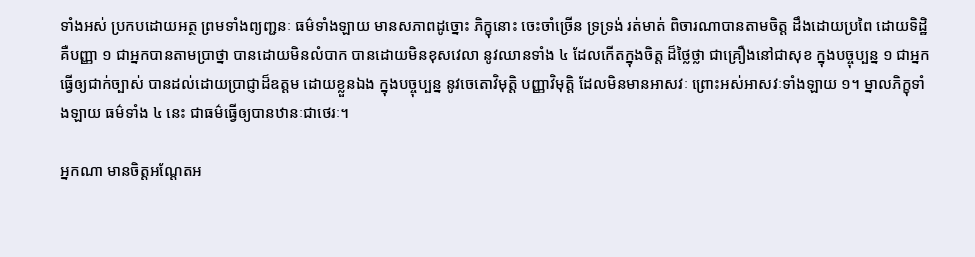ទាំងអស់ ប្រកបដោយអត្ថ ព្រមទាំងព្យញ្ជនៈ ធម៌ទាំងឡាយ មានសភាពដូច្នោះ ភិក្ខុនោះ ចេះចាំច្រើន ទ្រទ្រង់ រត់មាត់ ពិចារណាបានតាមចិត្ត ដឹងដោយប្រពៃ ដោយទិដ្ឋិ គឺបញ្ញា ១ ជាអ្នកបានតាមប្រាថ្នា បានដោយមិនលំបាក បានដោយមិនខុសវេលា នូវឈានទាំង ៤ ដែលកើតក្នុងចិត្ត ដ៏ថ្លៃថ្លា ជាគ្រឿងនៅជាសុខ ក្នុងបច្ចុប្បន្ន ១ ជាអ្នកធ្វើឲ្យជាក់ច្បាស់ បានដល់ដោយប្រាជ្ញាដ៏ឧត្តម ដោយខ្លួនឯង ក្នុងបច្ចុប្បន្ន នូវចេតោវិមុត្តិ បញ្ញាវិមុត្តិ ដែលមិនមានអាសវៈ ព្រោះអស់អាសវៈទាំងឡាយ ១។ ម្នាលភិក្ខុទាំងឡាយ ធម៌ទាំង ៤ នេះ ជាធម៌ធ្វើឲ្យបានឋានៈជាថេរៈ។

អ្នកណា មានចិត្តអណ្តែតអ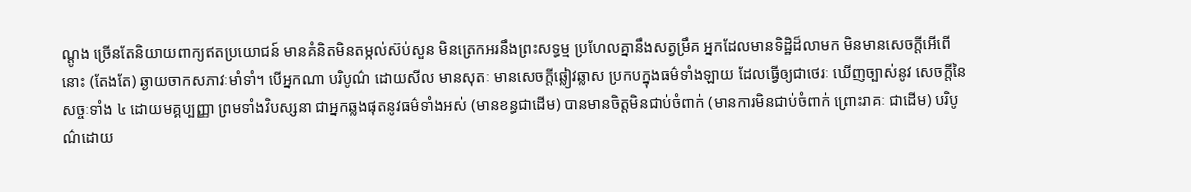ណ្តូង ច្រើនតែនិយាយពាក្យឥតប្រយោជន៍ មានគំនិតមិនតម្កល់ស៊ប់សួន មិនត្រេកអរនឹងព្រះសទ្ធម្ម ប្រហែលគ្នានឹងសត្វម្រឹគ អ្នកដែលមានទិដ្ឋិដ៏លាមក មិនមានសេចក្តីអើពើនោះ (តែងតែ) ឆ្ងាយចាកសភាវៈមាំទាំ។ បើអ្នកណា បរិបូណ៌ ដោយសីល មានសុតៈ មានសេចក្តីឆ្លៀវឆ្លាស ប្រកបក្នុងធម៌ទាំងឡាយ ដែលធ្វើឲ្យជាថេរៈ ឃើញច្បាស់នូវ សេចក្តីនៃសច្ចៈទាំង ៤ ដោយមគ្គប្បញ្ញា ព្រមទាំងវិបស្សនា ជាអ្នកឆ្លងផុតនូវធម៌ទាំងអស់ (មានខន្ធជាដើម) បានមានចិត្តមិនជាប់ចំពាក់ (មានការមិនជាប់ចំពាក់ ព្រោះរាគៈ ជាដើម) បរិបូណ៌ដោយ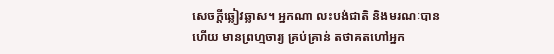សេចក្តីឆ្លៀវឆ្លាស។ អ្នកណា លះបង់ជាតិ និងមរណៈបានហើយ មានព្រហ្មចារ្យ គ្រប់គ្រាន់ តថាគតហៅអ្នក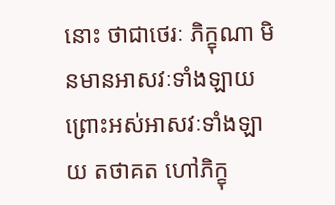នោះ ថាជាថេរៈ ភិក្ខុណា មិនមានអាសវៈទាំងឡាយ ព្រោះអស់អាសវៈទាំងឡាយ តថាគត ហៅភិក្ខុ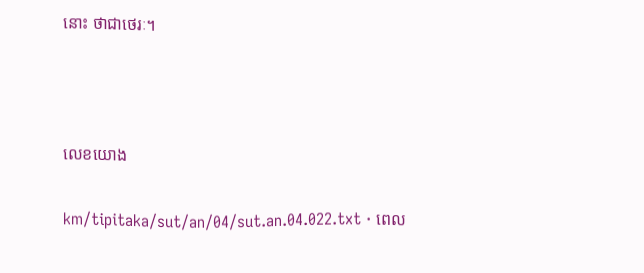នោះ ថាជាថេរៈ។



លេខយោង

km/tipitaka/sut/an/04/sut.an.04.022.txt · ពេល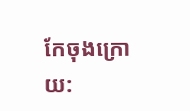កែចុងក្រោយ: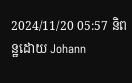2024/11/20 05:57 និពន្ឋដោយ Johann